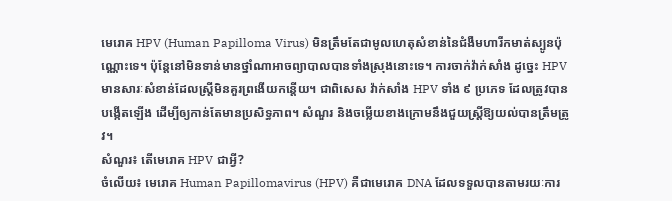មេរោគ HPV (Human Papilloma Virus) មិនត្រឹមតែជាមូលហេតុសំខាន់នៃជំងឺមហារីកមាត់ស្បូនប៉ុណ្ណោះទេ។ ប៉ុន្តែនៅមិនទាន់មានថ្នាំណាអាចព្យាបាលបានទាំងស្រុងនោះទេ។ ការចាក់វ៉ាក់សាំង ដូច្នេះ HPV មានសារៈសំខាន់ដែលស្ត្រីមិនគួរព្រងើយកន្តើយ។ ជាពិសេស វ៉ាក់សាំង HPV ទាំង ៩ ប្រភេទ ដែលត្រូវបានបង្កើតឡើង ដើម្បីឲ្យកាន់តែមានប្រសិទ្ធភាព។ សំណួរ និងចម្លើយខាងក្រោមនឹងជួយស្ត្រីឱ្យយល់បានត្រឹមត្រូវ។
សំណួរ៖ តើមេរោគ HPV ជាអ្វី?
ចំលើយ៖ មេរោគ Human Papillomavirus (HPV) គឺជាមេរោគ DNA ដែលទទួលបានតាមរយៈការ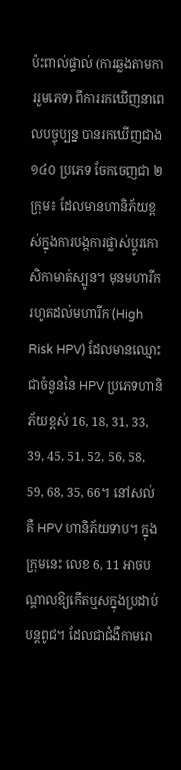ប៉ះពាល់ផ្ទាល់ (ការឆ្លងតាមការរួមភេទ) ពីការរកឃើញនាពេលបច្ចុប្បន្ន បានរកឃើញជាង ១៤០ ប្រភេទ ចែកចេញជា ២ ក្រុម៖ ដែលមានហានិភ័យខ្ពស់ក្នុងការបង្កការផ្លាស់ប្តូរកោសិកាមាត់ស្បូន។ មុនមហារីក រហូតដល់មហារីក (High Risk HPV) ដែលមានឈ្មោះជាចំនួននៃ HPV ប្រភេទហានិភ័យខ្ពស់ 16, 18, 31, 33, 39, 45, 51, 52, 56, 58, 59, 68, 35, 66។ នៅសល់គឺ HPV ហានិភ័យទាប។ ក្នុងក្រុមនេះ លេខ 6, 11 អាចបណ្តាលឱ្យកើតឬសក្នុងប្រដាប់បន្តពូជ។ ដែលជាជំងឺកាមរោ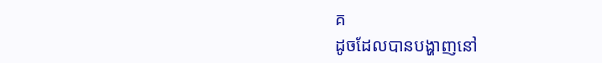គ
ដូចដែលបានបង្ហាញនៅ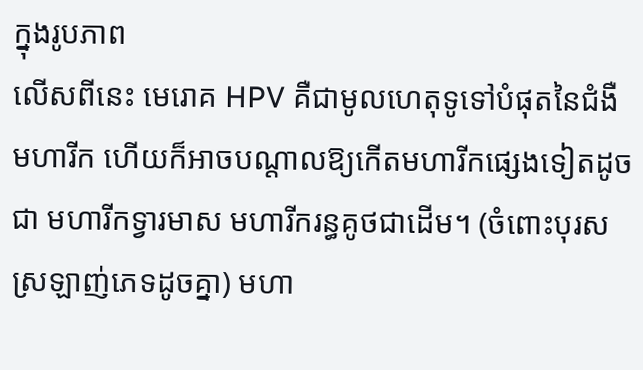ក្នុងរូបភាព
លើសពីនេះ មេរោគ HPV គឺជាមូលហេតុទូទៅបំផុតនៃជំងឺមហារីក ហើយក៏អាចបណ្តាលឱ្យកើតមហារីកផ្សេងទៀតដូចជា មហារីកទ្វារមាស មហារីករន្ធគូថជាដើម។ (ចំពោះបុរសស្រឡាញ់ភេទដូចគ្នា) មហា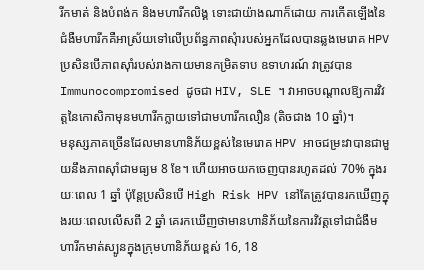រីកមាត់ និងបំពង់ក និងមហារីកលិង្គ ទោះជាយ៉ាងណាក៏ដោយ ការកើតឡើងនៃជំងឺមហារីកគឺអាស្រ័យទៅលើប្រព័ន្ធភាពសុំារបស់អ្នកដែលបានឆ្លងមេរោគ HPV ប្រសិនបើភាពស៊ាំរបស់រាងកាយមានកម្រិតទាប ឧទាហរណ៍ វាត្រូវបាន Immunocompromised ដូចជា HIV, SLE ។ វាអាចបណ្តាលឱ្យការវិវត្តនៃកោសិកាមុនមហារីកក្លាយទៅជាមហារីកលឿន (តិចជាង 10 ឆ្នាំ)។
មនុស្សភាគច្រើនដែលមានហានិភ័យខ្ពស់នៃមេរោគ HPV អាចជម្រះវាបានជាមួយនឹងភាពស៊ាំជាមធ្យម 8 ខែ។ ហើយអាចយកចេញបានរហូតដល់ 70% ក្នុងរយៈពេល 1 ឆ្នាំ ប៉ុន្តែប្រសិនបើ High Risk HPV នៅតែត្រូវបានរកឃើញក្នុងរយៈពេលលើសពី 2 ឆ្នាំ គេរកឃើញថាមានហានិភ័យនៃការវិវត្តទៅជាជំងឺមហារីកមាត់ស្បូនក្នុងក្រុមហានិភ័យខ្ពស់ 16, 18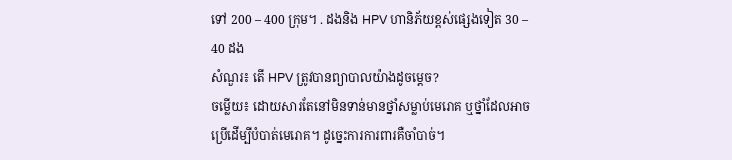ទៅ 200 – 400 ក្រុម។ . ដងនិង HPV ហានិភ័យខ្ពស់ផ្សេងទៀត 30 – 40 ដង
សំណួរ៖ តើ HPV ត្រូវបានព្យាបាលយ៉ាងដូចម្តេច?
ចម្លើយ៖ ដោយសារតែនៅមិនទាន់មានថ្នាំសម្លាប់មេរោគ ឬថ្នាំដែលអាចប្រើដើម្បីបំបាត់មេរោគ។ ដូច្នេះការការពារគឺចាំបាច់។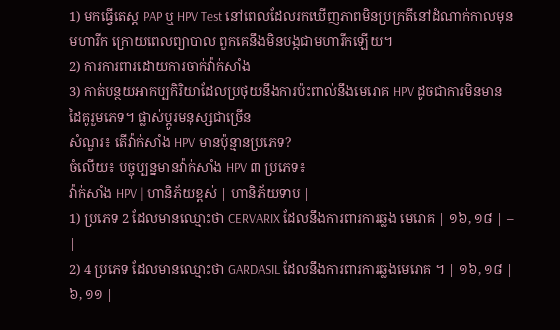1) មកធ្វើតេស្ត PAP ឬ HPV Test នៅពេលដែលរកឃើញភាពមិនប្រក្រតីនៅដំណាក់កាលមុនមហារីក ក្រោយពេលព្យាបាល ពួកគេនឹងមិនបង្កជាមហារីកឡើយ។
2) ការការពារដោយការចាក់វ៉ាក់សាំង
3) កាត់បន្ថយអាកប្បកិរិយាដែលប្រថុយនឹងការប៉ះពាល់នឹងមេរោគ HPV ដូចជាការមិនមានដៃគូរួមភេទ។ ផ្លាស់ប្តូរមនុស្សជាច្រើន
សំណួរ៖ តើវ៉ាក់សាំង HPV មានប៉ុន្មានប្រភេទ?
ចំលើយ៖ បច្ចុប្បន្នមានវ៉ាក់សាំង HPV ៣ ប្រភេទ៖
វ៉ាក់សាំង HPV | ហានិភ័យខ្ពស់ | ហានិភ័យទាប |
1) ប្រភេទ 2 ដែលមានឈ្មោះថា CERVARIX ដែលនឹងការពារការឆ្លង មេរោគ | ១៦, ១៨ | – |
2) 4 ប្រភេទ ដែលមានឈ្មោះថា GARDASIL ដែលនឹងការពារការឆ្លងមេរោគ ។ | ១៦, ១៨ | ៦, ១១ |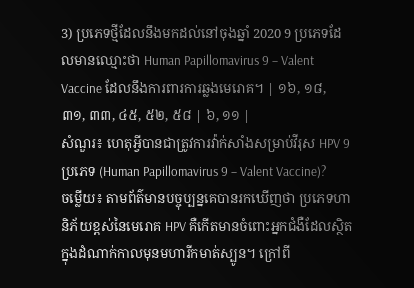3) ប្រភេទថ្មីដែលនឹងមកដល់នៅចុងឆ្នាំ 2020 9 ប្រភេទដែលមានឈ្មោះថា Human Papillomavirus 9 – Valent Vaccine ដែលនឹងការពារការឆ្លងមេរោគ។ | ១៦, ១៨, ៣១, ៣៣, ៤៥, ៥២, ៥៨ | ៦, ១១ |
សំណួរ៖ ហេតុអ្វីបានជាត្រូវការវ៉ាក់សាំងសម្រាប់វីរុស HPV 9 ប្រភេទ (Human Papillomavirus 9 – Valent Vaccine)?
ចម្លើយ៖ តាមព័ត៌មានបច្ចុប្បន្នគេបានរកឃើញថា ប្រភេទហានិភ័យខ្ពស់នៃមេរោគ HPV គឺកើតមានចំពោះអ្នកជំងឺដែលស្ថិតក្នុងដំណាក់កាលមុនមហារីកមាត់ស្បូន។ ក្រៅពី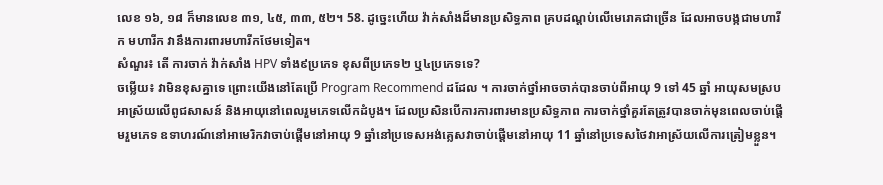លេខ ១៦, ១៨ ក៏មានលេខ ៣១, ៤៥, ៣៣, ៥២។ 58. ដូច្នេះហើយ វ៉ាក់សាំងដ៏មានប្រសិទ្ធភាព គ្របដណ្ដប់លើមេរោគជាច្រើន ដែលអាចបង្កជាមហារីក មហារីក វានឹងការពារមហារីកថែមទៀត។
សំណួរ៖ តើ ការចាក់ វ៉ាក់សាំង HPV ទាំង៩ប្រភេទ ខុសពីប្រភេទ២ ឬ៤ប្រភេទទេ?
ចម្លើយ៖ វាមិនខុសគ្នាទេ ព្រោះយើងនៅតែប្រើ Program Recommend ដដែល ។ ការចាក់ថ្នាំអាចចាក់បានចាប់ពីអាយុ 9 ទៅ 45 ឆ្នាំ អាយុសមស្របអាស្រ័យលើពូជសាសន៍ និងអាយុនៅពេលរួមភេទលើកដំបូង។ ដែលប្រសិនបើការការពារមានប្រសិទ្ធភាព ការចាក់ថ្នាំគួរតែត្រូវបានចាក់មុនពេលចាប់ផ្តើមរួមភេទ ឧទាហរណ៍នៅអាមេរិកវាចាប់ផ្តើមនៅអាយុ 9 ឆ្នាំនៅប្រទេសអង់គ្លេសវាចាប់ផ្តើមនៅអាយុ 11 ឆ្នាំនៅប្រទេសថៃវាអាស្រ័យលើការត្រៀមខ្លួន។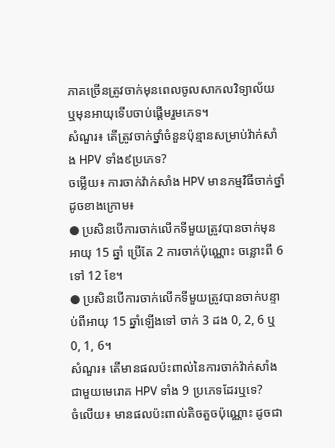ភាគច្រើនត្រូវចាក់មុនពេលចូលសាកលវិទ្យាល័យ ឬមុនអាយុទើបចាប់ផ្តើមរួមភេទ។
សំណួរ៖ តើត្រូវចាក់ថ្នាំចំនួនប៉ុន្មានសម្រាប់វ៉ាក់សាំង HPV ទាំង៩ប្រភេទ?
ចម្លើយ៖ ការចាក់វ៉ាក់សាំង HPV មានកម្មវិធីចាក់ថ្នាំដូចខាងក្រោម៖
● ប្រសិនបើការចាក់លើកទីមួយត្រូវបានចាក់មុនអាយុ 15 ឆ្នាំ ប្រើតែ 2 ការចាក់ប៉ុណ្ណោះ ចន្លោះពី 6 ទៅ 12 ខែ។
● ប្រសិនបើការចាក់លើកទីមួយត្រូវបានចាក់បន្ទាប់ពីអាយុ 15 ឆ្នាំឡើងទៅ ចាក់ 3 ដង 0, 2, 6 ឬ 0, 1, 6។
សំណួរ៖ តើមានផលប៉ះពាល់នៃការចាក់វ៉ាក់សាំងជាមួយមេរោគ HPV ទាំង 9 ប្រភេទដែរឬទេ?
ចំលើយ៖ មានផលប៉ះពាល់តិចតួចប៉ុណ្ណោះ ដូចជា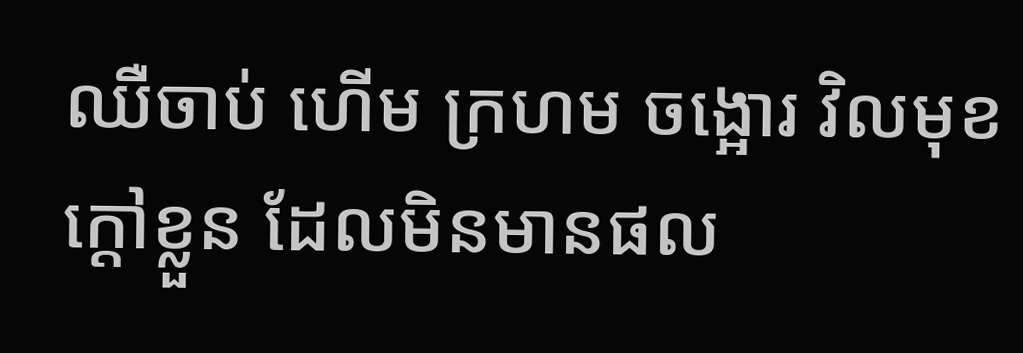ឈឺចាប់ ហើម ក្រហម ចង្អោរ វិលមុខ ក្តៅខ្លួន ដែលមិនមានផល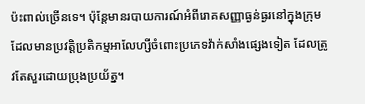ប៉ះពាល់ច្រើនទេ។ ប៉ុន្តែមានរបាយការណ៍អំពីរោគសញ្ញាធ្ងន់ធ្ងរនៅក្នុងក្រុមដែលមានប្រវត្តិប្រតិកម្មអាលែហ្សីចំពោះប្រភេទវ៉ាក់សាំងផ្សេងទៀត ដែលត្រូវតែសួរដោយប្រុងប្រយ័ត្ន។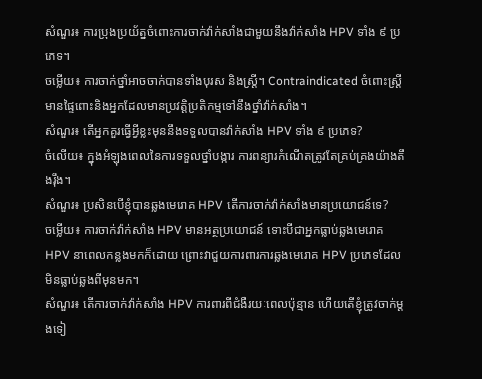សំណួរ៖ ការប្រុងប្រយ័ត្នចំពោះការចាក់វ៉ាក់សាំងជាមួយនឹងវ៉ាក់សាំង HPV ទាំង ៩ ប្រភេទ។
ចម្លើយ៖ ការចាក់ថ្នាំអាចចាក់បានទាំងបុរស និងស្ត្រី។ Contraindicated ចំពោះស្ត្រីមានផ្ទៃពោះនិងអ្នកដែលមានប្រវត្តិប្រតិកម្មទៅនឹងថ្នាំវ៉ាក់សាំង។
សំណួរ៖ តើអ្នកគួរធ្វើអ្វីខ្លះមុននឹងទទួលបានវ៉ាក់សាំង HPV ទាំង ៩ ប្រភេទ?
ចំលើយ៖ ក្នុងអំឡុងពេលនៃការទទួលថ្នាំបង្ការ ការពន្យារកំណើតត្រូវតែគ្រប់គ្រងយ៉ាងតឹងរ៉ឹង។
សំណួរ៖ ប្រសិនបើខ្ញុំបានឆ្លងមេរោគ HPV តើការចាក់វ៉ាក់សាំងមានប្រយោជន៍ទេ?
ចម្លើយ៖ ការចាក់វ៉ាក់សាំង HPV មានអត្ថប្រយោជន៍ ទោះបីជាអ្នកធ្លាប់ឆ្លងមេរោគ HPV នាពេលកន្លងមកក៏ដោយ ព្រោះវាជួយការពារការឆ្លងមេរោគ HPV ប្រភេទដែលមិនធ្លាប់ឆ្លងពីមុនមក។
សំណួរ៖ តើការចាក់វ៉ាក់សាំង HPV ការពារពីជំងឺរយៈពេលប៉ុន្មាន ហើយតើខ្ញុំត្រូវចាក់ម្តងទៀ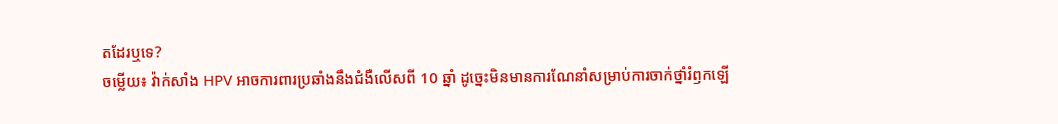តដែរឬទេ?
ចម្លើយ៖ វ៉ាក់សាំង HPV អាចការពារប្រឆាំងនឹងជំងឺលើសពី 10 ឆ្នាំ ដូច្នេះមិនមានការណែនាំសម្រាប់ការចាក់ថ្នាំរំឭកឡើ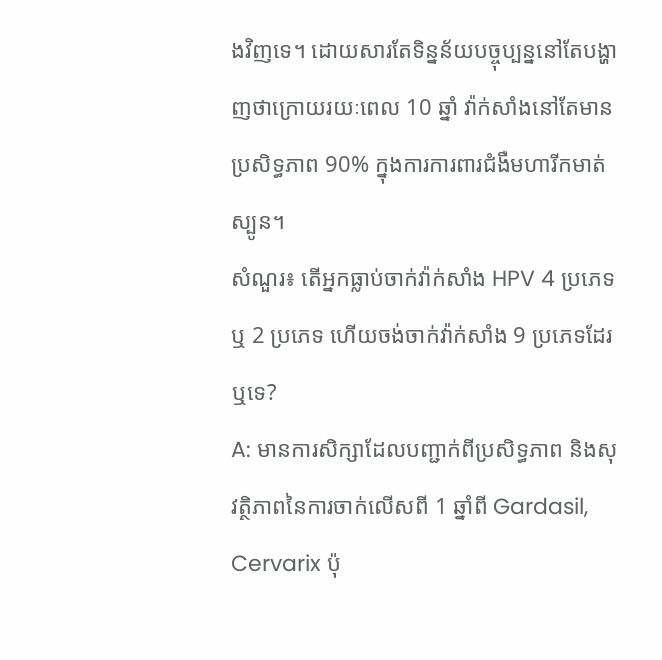ងវិញទេ។ ដោយសារតែទិន្នន័យបច្ចុប្បន្ននៅតែបង្ហាញថាក្រោយរយៈពេល 10 ឆ្នាំ វ៉ាក់សាំងនៅតែមានប្រសិទ្ធភាព 90% ក្នុងការការពារជំងឺមហារីកមាត់ស្បូន។
សំណួរ៖ តើអ្នកធ្លាប់ចាក់វ៉ាក់សាំង HPV 4 ប្រភេទ ឬ 2 ប្រភេទ ហើយចង់ចាក់វ៉ាក់សាំង 9 ប្រភេទដែរឬទេ?
A: មានការសិក្សាដែលបញ្ជាក់ពីប្រសិទ្ធភាព និងសុវត្ថិភាពនៃការចាក់លើសពី 1 ឆ្នាំពី Gardasil, Cervarix ប៉ុ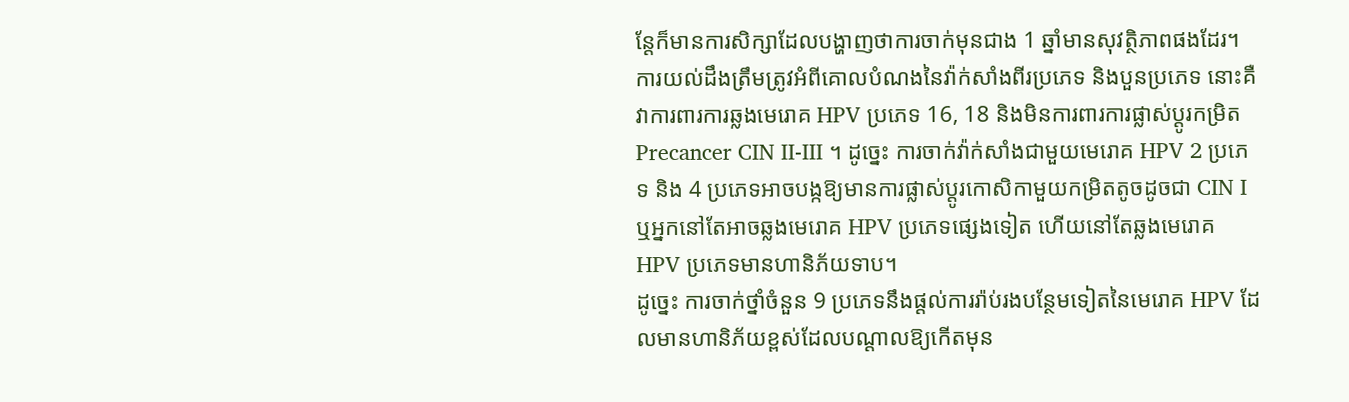ន្តែក៏មានការសិក្សាដែលបង្ហាញថាការចាក់មុនជាង 1 ឆ្នាំមានសុវត្ថិភាពផងដែរ។
ការយល់ដឹងត្រឹមត្រូវអំពីគោលបំណងនៃវ៉ាក់សាំងពីរប្រភេទ និងបួនប្រភេទ នោះគឺវាការពារការឆ្លងមេរោគ HPV ប្រភេទ 16, 18 និងមិនការពារការផ្លាស់ប្តូរកម្រិត Precancer CIN II-III ។ ដូច្នេះ ការចាក់វ៉ាក់សាំងជាមួយមេរោគ HPV 2 ប្រភេទ និង 4 ប្រភេទអាចបង្កឱ្យមានការផ្លាស់ប្តូរកោសិកាមួយកម្រិតតូចដូចជា CIN I ឬអ្នកនៅតែអាចឆ្លងមេរោគ HPV ប្រភេទផ្សេងទៀត ហើយនៅតែឆ្លងមេរោគ HPV ប្រភេទមានហានិភ័យទាប។
ដូច្នេះ ការចាក់ថ្នាំចំនួន 9 ប្រភេទនឹងផ្តល់ការរ៉ាប់រងបន្ថែមទៀតនៃមេរោគ HPV ដែលមានហានិភ័យខ្ពស់ដែលបណ្តាលឱ្យកើតមុន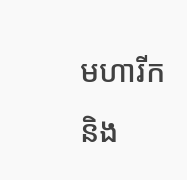មហារីក និង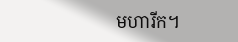មហារីក។